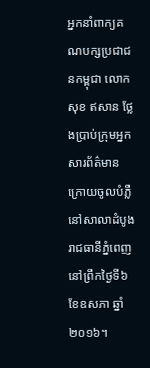អ្នកនាំពាក្យគណបក្សប្រជាជនកម្ពុជា លោក សុខ ឥសាន ថ្លែងប្រាប់ក្រុមអ្នកសារព័ត៌មានក្រោយចូលបំភ្លឺនៅសាលាដំបូងរាជធានីភ្នំពេញ នៅព្រឹកថ្ងៃទី៦ ខែឧសភា ឆ្នាំ២០១៦។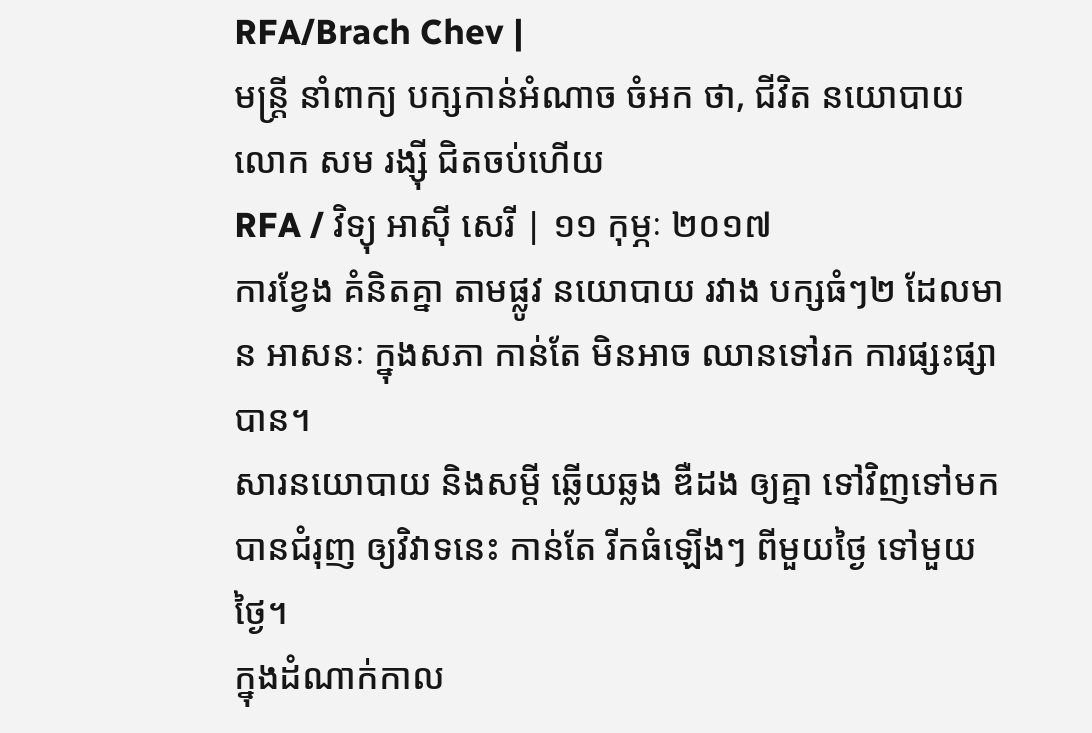RFA/Brach Chev |
មន្ត្រី នាំពាក្យ បក្សកាន់អំណាច ចំអក ថា, ជីវិត នយោបាយ លោក សម រង្ស៊ី ជិតចប់ហើយ
RFA / វិទ្យុ អាស៊ី សេរី | ១១ កុម្ភៈ ២០១៧
ការខ្វែង គំនិតគ្នា តាមផ្លូវ នយោបាយ រវាង បក្សធំៗ២ ដែលមាន អាសនៈ ក្នុងសភា កាន់តែ មិនអាច ឈានទៅរក ការផ្សះផ្សា បាន។
សារនយោបាយ និងសម្ដី ឆ្លើយឆ្លង ឌឺដង ឲ្យគ្នា ទៅវិញទៅមក បានជំរុញ ឲ្យវិវាទនេះ កាន់តែ រីកធំឡើងៗ ពីមួយថ្ងៃ ទៅមួយថ្ងៃ។
ក្នុងដំណាក់កាល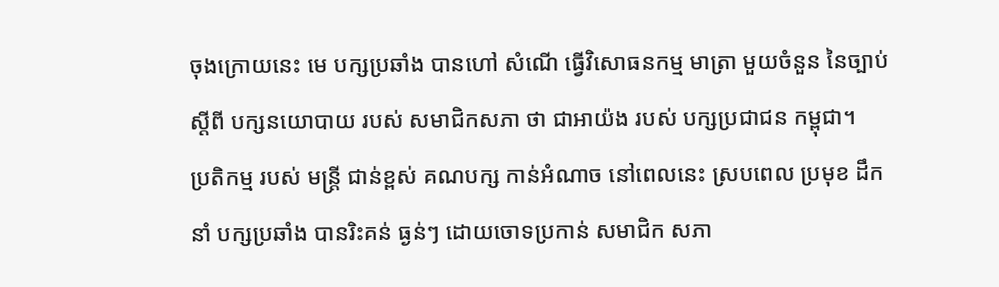ចុងក្រោយនេះ មេ បក្សប្រឆាំង បានហៅ សំណើ ធ្វើវិសោធនកម្ម មាត្រា មួយចំនួន នៃច្បាប់ ស្ដីពី បក្សនយោបាយ របស់ សមាជិកសភា ថា ជាអាយ៉ង របស់ បក្សប្រជាជន កម្ពុជា។
ប្រតិកម្ម របស់ មន្ត្រី ជាន់ខ្ពស់ គណបក្ស កាន់អំណាច នៅពេលនេះ ស្របពេល ប្រមុខ ដឹកនាំ បក្សប្រឆាំង បានរិះគន់ ធ្ងន់ៗ ដោយចោទប្រកាន់ សមាជិក សភា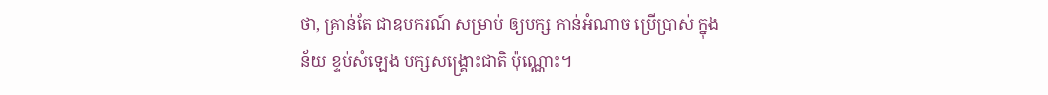ថា, គ្រាន់តែ ជាឧបករណ៍ សម្រាប់ ឲ្យបក្ស កាន់អំណាច ប្រើប្រាស់ ក្នុងន័យ ខ្ទប់សំឡេង បក្សសង្គ្រោះជាតិ ប៉ុណ្ណោះ។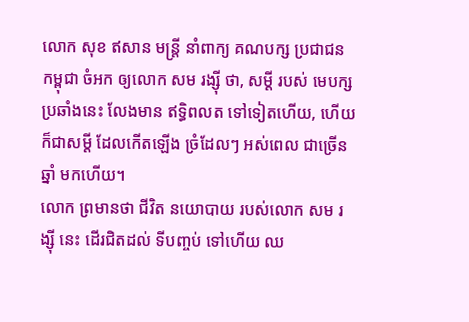លោក សុខ ឥសាន មន្ត្រី នាំពាក្យ គណបក្ស ប្រជាជន កម្ពុជា ចំអក ឲ្យលោក សម រង្ស៊ី ថា, សម្ដី របស់ មេបក្សប្រឆាំងនេះ លែងមាន ឥទ្ធិពលត ទៅទៀតហើយ, ហើយ ក៏ជាសម្ដី ដែលកើតឡើង ច្រំដែលៗ អស់ពេល ជាច្រើនឆ្នាំ មកហើយ។
លោក ព្រមានថា ជីវិត នយោបាយ របស់លោក សម រង្ស៊ី នេះ ដើរជិតដល់ ទីបញ្ចប់ ទៅហើយ ឈ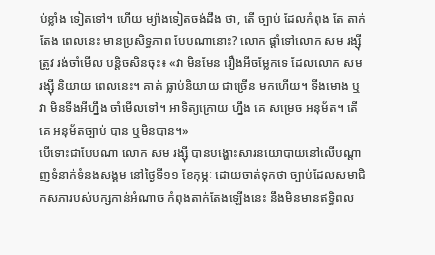ប់ខ្លាំង ទៀតទៅ។ ហើយ ម្យ៉ាងទៀតចង់ដឹង ថា, តើ ច្បាប់ ដែលកំពុង តែ តាក់តែង ពេលនេះ មានប្រសិទ្ធភាព បែបណានោះ? លោក ផ្ដាំទៅលោក សម រង្ស៊ី ត្រូវ រង់ចាំមើល បន្តិចសិនចុះ៖ «វា មិនមែន រឿងអីចម្លែកទេ ដែលលោក សម រង្ស៊ី និយាយ ពេលនេះ។ គាត់ ធ្លាប់និយាយ ជាច្រើន មកហើយ។ ទីងមោង ឬវា មិនទីងអីហ្នឹង ចាំមើលទៅ។ អាទិត្យក្រោយ ហ្នឹង គេ សម្រេច អនុម័ត។ តើ គេ អនុម័តច្បាប់ បាន ឬមិនបាន។»
បើទោះជាបែបណា លោក សម រង្ស៊ី បានបង្ហោះសារនយោបាយនៅលើបណ្ដាញទំនាក់ទំនងសង្គម នៅថ្ងៃទី១១ ខែកុម្ភៈ ដោយចាត់ទុកថា ច្បាប់ដែលសមាជិកសភារបស់បក្សកាន់អំណាច កំពុងតាក់តែងឡើងនេះ នឹងមិនមានឥទ្ធិពល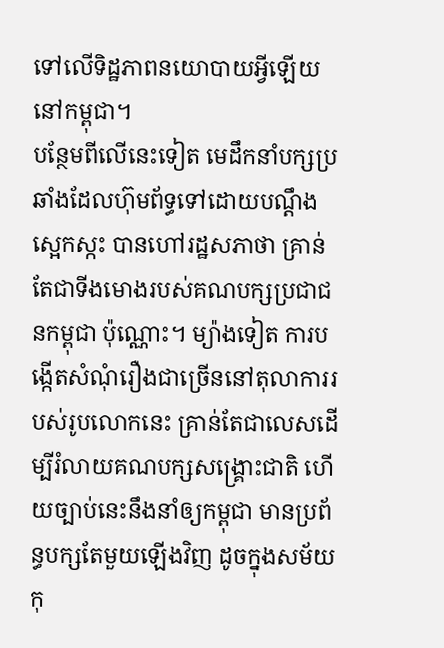ទៅលើទិដ្ឋភាពនយោបាយអ្វីឡើយ នៅកម្ពុជា។
បន្ថែមពីលើនេះទៀត មេដឹកនាំបក្សប្រឆាំងដែលហ៊ុមព័ទ្ធទៅដោយបណ្ដឹងស្អេកស្កះ បានហៅរដ្ឋសភាថា គ្រាន់តែជាទីងមោងរបស់គណបក្សប្រជាជនកម្ពុជា ប៉ុណ្ណោះ។ ម្យ៉ាងទៀត ការបង្កើតសំណុំរឿងជាច្រើននៅតុលាការរបស់រូបលោកនេះ គ្រាន់តែជាលេសដើម្បីរំលាយគណបក្សសង្គ្រោះជាតិ ហើយច្បាប់នេះនឹងនាំឲ្យកម្ពុជា មានប្រព័ន្ធបក្សតែមួយឡើងវិញ ដូចក្នុងសម័យកុ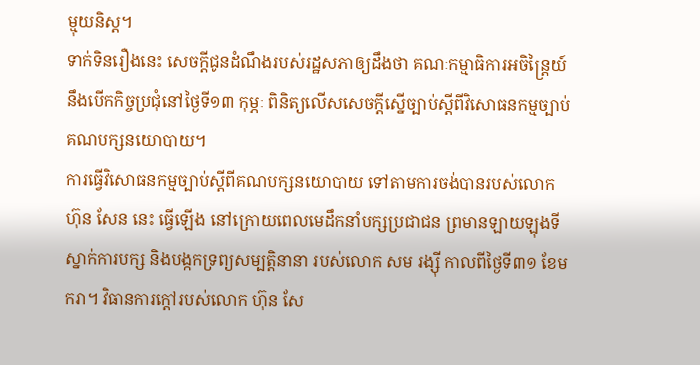ម្មុយនិស្ត។
ទាក់ទិនរឿងនេះ សេចក្ដីជូនដំណឹងរបស់រដ្ឋសភាឲ្យដឹងថា គណៈកម្មាធិការអចិន្ត្រៃយ៍នឹងបើកកិច្ចប្រជុំនៅថ្ងៃទី១៣ កុម្ភៈ ពិនិត្យលើសសេចក្ដីស្នើច្បាប់ស្ដីពីវិសោធនកម្មច្បាប់គណបក្សនយោបាយ។
ការធ្វើវិសោធនកម្មច្បាប់ស្ដីពីគណបក្សនយោបាយ ទៅតាមការចង់បានរបស់លោក ហ៊ុន សែន នេះ ធ្វើឡើង នៅក្រោយពេលមេដឹកនាំបក្សប្រជាជន ព្រមានឡាយឡុងទីស្នាក់ការបក្ស និងបង្កកទ្រព្យសម្បត្តិនានា របស់លោក សម រង្ស៊ី កាលពីថ្ងៃទី៣១ ខែមករា។ វិធានការក្ដៅរបស់លោក ហ៊ុន សែ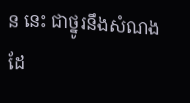ន នេះ ជាថ្នូរនឹងសំណងដែ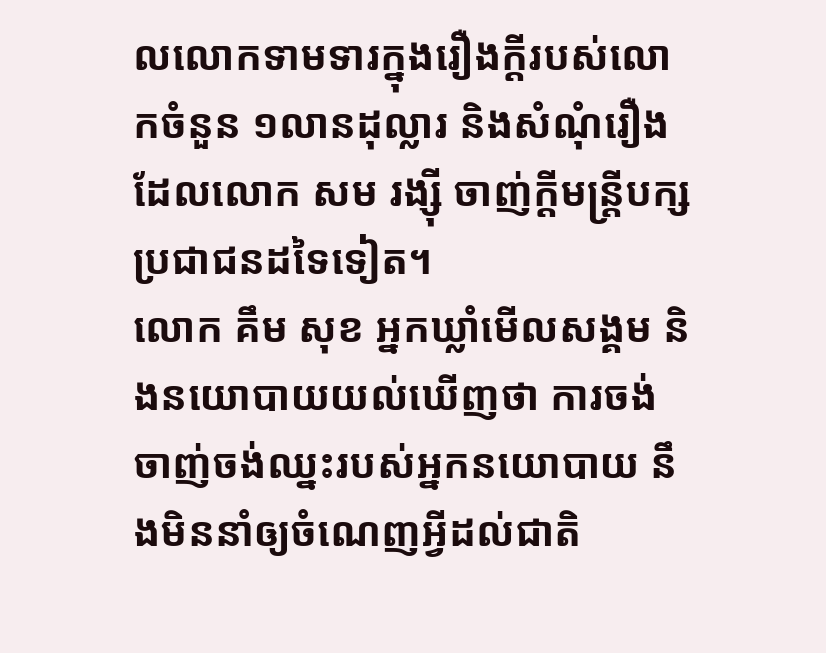លលោកទាមទារក្នុងរឿងក្ដីរបស់លោកចំនួន ១លានដុល្លារ និងសំណុំរឿងដែលលោក សម រង្ស៊ី ចាញ់ក្ដីមន្ត្រីបក្សប្រជាជនដទៃទៀត។
លោក គឹម សុខ អ្នកឃ្លាំមើលសង្គម និងនយោបាយយល់ឃើញថា ការចង់ចាញ់ចង់ឈ្នះរបស់អ្នកនយោបាយ នឹងមិននាំឲ្យចំណេញអ្វីដល់ជាតិ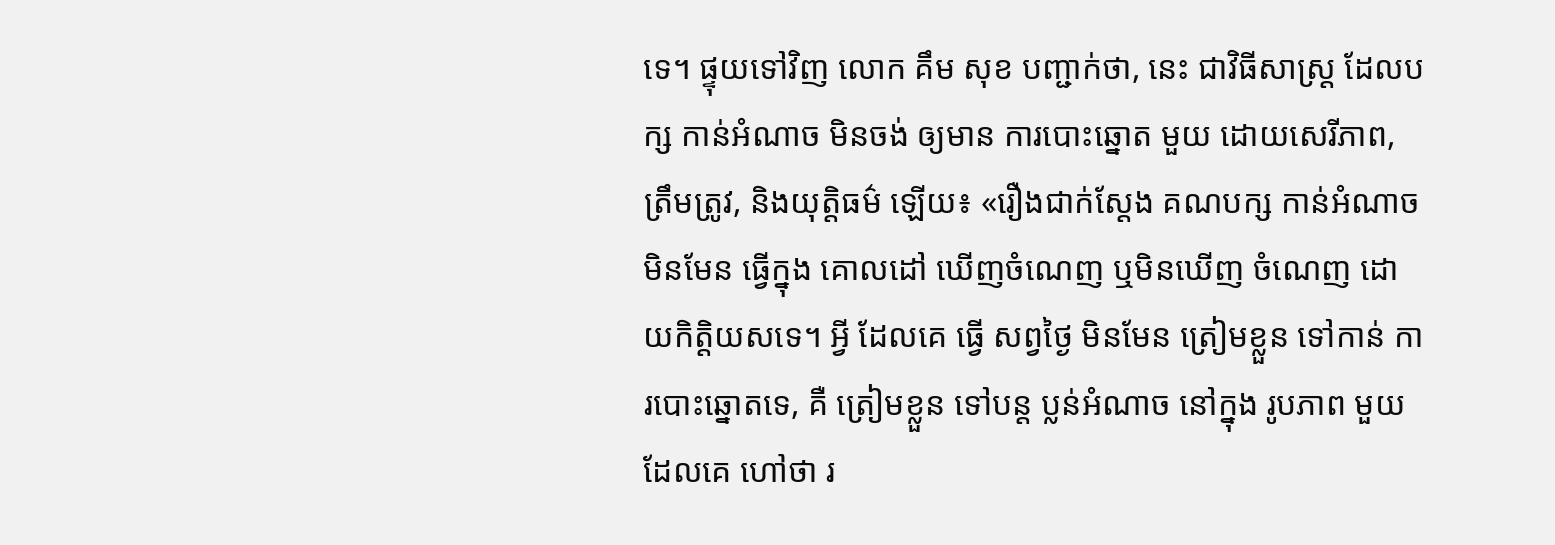ទេ។ ផ្ទុយទៅវិញ លោក គឹម សុខ បញ្ជាក់ថា, នេះ ជាវិធីសាស្ត្រ ដែលបក្ស កាន់អំណាច មិនចង់ ឲ្យមាន ការបោះឆ្នោត មួយ ដោយសេរីភាព, ត្រឹមត្រូវ, និងយុត្តិធម៌ ឡើយ៖ «រឿងជាក់ស្ដែង គណបក្ស កាន់អំណាច មិនមែន ធ្វើក្នុង គោលដៅ ឃើញចំណេញ ឬមិនឃើញ ចំណេញ ដោយកិត្តិយសទេ។ អ្វី ដែលគេ ធ្វើ សព្វថ្ងៃ មិនមែន ត្រៀមខ្លួន ទៅកាន់ ការបោះឆ្នោតទេ, គឺ ត្រៀមខ្លួន ទៅបន្ត ប្លន់អំណាច នៅក្នុង រូបភាព មួយ ដែលគេ ហៅថា រ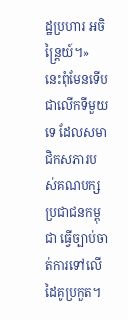ដ្ឋប្រហារ អចិន្ត្រៃយ៍។»
នេះពុំមែនទើបជាលើកទីមួយទេ ដែលសមាជិកសភារបស់គណបក្សប្រជាជនកម្ពុជា ធ្វើច្បាប់ចាត់ការទៅលើដៃគូប្រកួត។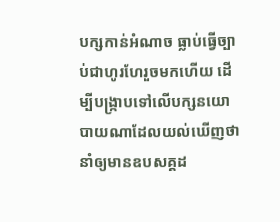បក្សកាន់អំណាច ធ្លាប់ធ្វើច្បាប់ជាហូរហែរួចមកហើយ ដើម្បីបង្ក្រាបទៅលើបក្សនយោបាយណាដែលយល់ឃើញថា នាំឲ្យមានឧបសគ្គដ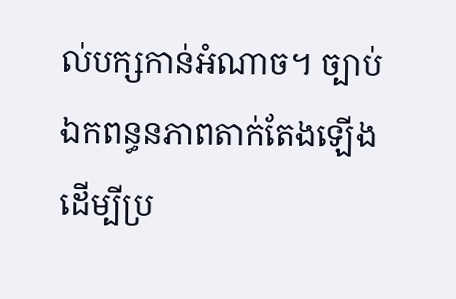ល់បក្សកាន់អំណាច។ ច្បាប់ឯកពន្ធនភាពតាក់តែងឡើងដើម្បីប្រ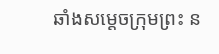ឆាំងសម្ដេចក្រុមព្រះ ន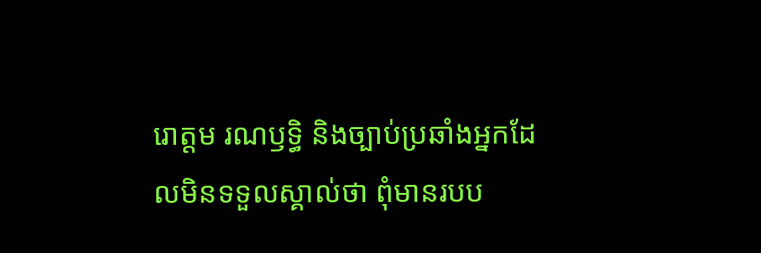រោត្តម រណឫទ្ធិ និងច្បាប់ប្រឆាំងអ្នកដែលមិនទទួលស្គាល់ថា ពុំមានរបប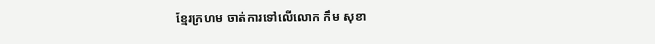ខ្មែរក្រហម ចាត់ការទៅលើលោក កឹម សុខា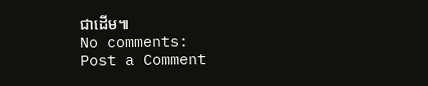ជាដើម៕
No comments:
Post a Comment